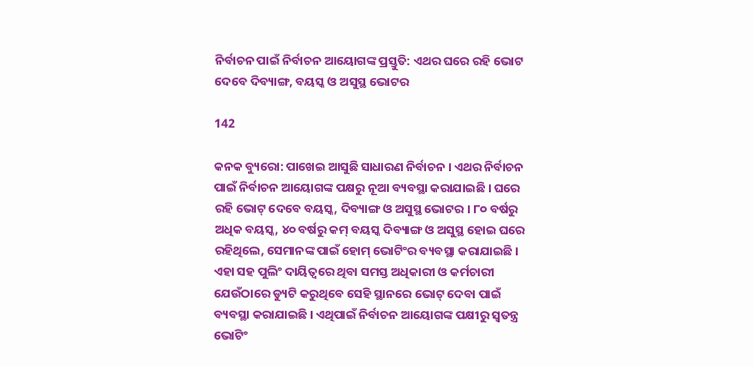ନିର୍ବାଚନ ପାଇଁ ନିର୍ବାଚନ ଆୟୋଗଙ୍କ ପ୍ରସ୍ତୁତି: ଏଥର ଘରେ ରହି ଭୋଟ ଦେବେ ଦିବ୍ୟାଙ୍ଗ, ବୟସ୍କ ଓ ଅସୁସ୍ଥ ଭୋଟର

142

କନକ ବ୍ୟୁରୋ: ପାଖେଇ ଆସୁଛି ସାଧାରଣ ନିର୍ବାଚନ । ଏଥର ନିର୍ବାଚନ ପାଇଁ ନିର୍ବାଚନ ଆୟୋଗଙ୍କ ପକ୍ଷରୁ ନୂଆ ବ୍ୟବସ୍ଥା କରାଯାଇଛି । ଘରେ ରହି ଭୋଟ୍ ଦେବେ ବୟସ୍କ, ଦିବ୍ୟାଙ୍ଗ ଓ ଅସୁସ୍ଥ ଭୋଟର । ୮୦ ବର୍ଷରୁ ଅଧିକ ବୟସ୍କ, ୪୦ ବର୍ଷରୁ କମ୍ ବୟସ୍କ ଦିବ୍ୟାଙ୍ଗ ଓ ଅସୁସ୍ଥ ହୋଇ ଘରେ ରହିଥିଲେ, ସେମାନଙ୍କ ପାଇଁ ହୋମ୍ ଭୋଟିଂର ବ୍ୟବସ୍ଥା କରାଯାଇଛି । ଏହା ସହ ପୁଲିଂ ଦାୟିତ୍ୱରେ ଥିବା ସମସ୍ତ ଅଧିକାରୀ ଓ କର୍ମଚାରୀ ଯେଉଁଠାରେ ଡ୍ୟୁଟି କରୁଥିବେ ସେହି ସ୍ଥାନରେ ଭୋଟ୍ ଦେବା ପାଇଁ ବ୍ୟବସ୍ଥା କରାଯାଇଛି । ଏଥିପାଇଁ ନିର୍ବାଚନ ଆୟୋଗଙ୍କ ପକ୍ଷୀରୁ ସ୍ୱତନ୍ତ୍ର ଭୋଟିଂ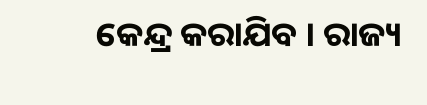କେନ୍ଦ୍ର କରାଯିବ । ରାଜ୍ୟ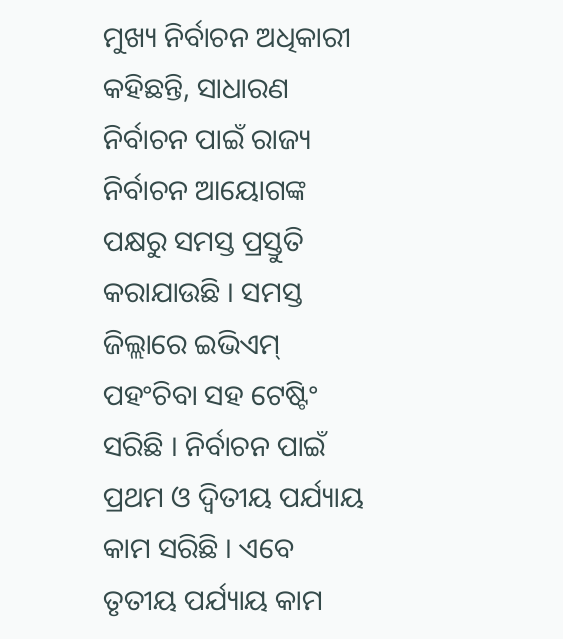ମୁଖ୍ୟ ନିର୍ବାଚନ ଅଧିକାରୀ କହିଛନ୍ତି, ସାଧାରଣ ନିର୍ବାଚନ ପାଇଁ ରାଜ୍ୟ ନିର୍ବାଚନ ଆୟୋଗଙ୍କ ପକ୍ଷରୁ ସମସ୍ତ ପ୍ରସ୍ତୁତି କରାଯାଉଛି । ସମସ୍ତ ଜିଲ୍ଲାରେ ଇଭିଏମ୍ ପହଂଚିବା ସହ ଟେଷ୍ଟିଂ ସରିଛି । ନିର୍ବାଚନ ପାଇଁ ପ୍ରଥମ ଓ ଦ୍ୱିତୀୟ ପର୍ଯ୍ୟାୟ କାମ ସରିଛି । ଏବେ ତୃତୀୟ ପର୍ଯ୍ୟାୟ କାମ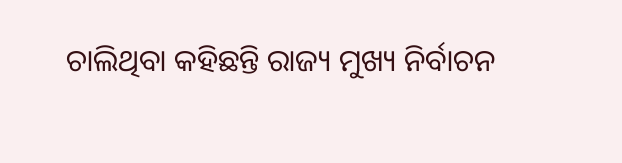ଚାଲିଥିବା କହିଛନ୍ତି ରାଜ୍ୟ ମୁଖ୍ୟ ନିର୍ବାଚନ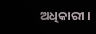ଅଧିକାରୀ ।